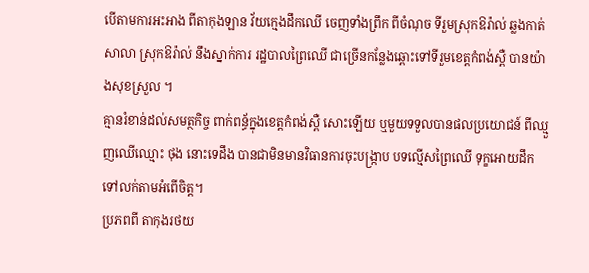បើតាមការអះអាង ពីតាកុងឡាន វ័យក្មេងដឹកឈើ ចេញទាំងព្រឹក ពីចំណុច ទីរួមស្រុកឱរ៉ាល់ ឆ្លងកាត់ សាលា ស្រុកឱរ៉ាល់ នឹងស្នាក់ការ រដ្ឋបាលព្រៃឈើ ជាច្រើនកន្លែងឆ្ពោះទៅទីរួមខេត្តកំពង់ស្ពឺ បានយ៉ាងសុខស្រួល ។
គ្មានរំខាន់ដល់សមត្ថកិច្ច ពាក់ពន្ធ័ក្នុងខេត្តកំពង់ស្ពឺ សោះឡើយ ឬមួយទទួលបានផលប្រយោជន៍ ពីឈ្មួញឈើឈ្មោះ ថុង នោះទេដឹង បានជាមិនមានវិធានការចុះបង្ក្រាប បទល្មើសព្រៃឈើ ទុក្ខអោយដឹកទៅលក់តាមអំពេីចិត្ត។
ប្រភពពី តាកុងរថយ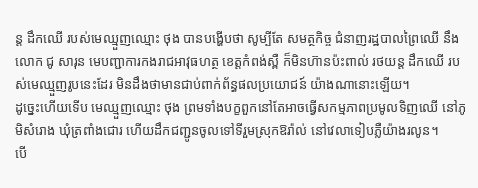ន្ត ដឹកឈើ របស់មេឈ្មួញឈ្មោះ ថុង បានបង្ហេីបថា សូម្បីតែ សមត្ថកិច្ច ជំនាញរដ្ឋបាលព្រៃឈើ នឹងលោក ជូ សារុន មេបញ្ជាការកងរាជអាវុធហត្ថ ខេត្តកំពង់ស្ពឺ ក៏មិនហ៊ានប៉ះពាល់ រថយន្ត ដឹកឈើ របស់មេឈ្មួញរូបនេះដែរ មិនដឹងថាមានជាប់ពាក់ព័ន្ធផលប្រយោជន៍ យ៉ាងណានោះឡើយ។
ដូច្នេះហើយទើប មេឈ្មួញឈ្មោះ ថុង ព្រមទាំងបក្ខពួកនៅតែអាចធ្វើសកម្មភាពប្រមូលទិញឈើ នៅភូមិសំរោង ឃុំត្រពាំងជោរ ហើយដឹកជញ្ជូនចូលទៅទីរួមស្រុកឱរ៉ាល់ នៅវេលាទៀបភ្លឺយ៉ាងរលូន។
បើ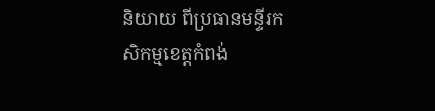និយាយ ពីប្រធានមន្ទីរកសិកម្មខេត្តកំពង់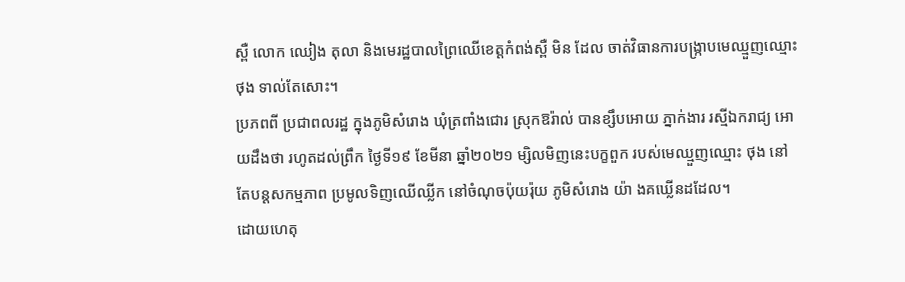ស្ពឺ លោក ឈៀង តុលា និងមេរដ្ឋបាលព្រៃឈើខេត្តកំពង់ស្ពឺ មិន ដែល ចាត់វិធានការបង្ក្រាបមេឈ្មួញឈ្មោះ ថុង ទាល់តែសោះ។
ប្រភពពី ប្រជាពលរដ្ឋ ក្នុងភូមិសំរោង ឃុំត្រពាំងជោរ ស្រុកឱរ៉ាល់ បានខ្សឹបអោយ ភ្នាក់ងារ រស្មីឯករាជ្យ អោយដឹងថា រហូតដល់ព្រឹក ថ្ងៃទី១៩ ខែមីនា ឆ្នាំ២០២១ ម្សិលមិញនេះបក្ខពួក របស់មេឈ្មួញឈ្មោះ ថុង នៅតែបន្តសកម្មភាព ប្រមូលទិញឈើឈ្លីក នៅចំណុចប៉ុយរ៉ុយ ភូមិសំរោង យ៉ា ងគឃ្លើនដដែល។
ដោយហេតុ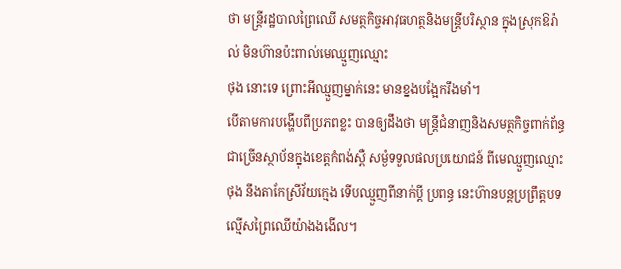ថា មន្ត្រីរដ្ឋបាលព្រៃឈើ សមត្ថកិច្ចអាវុធហត្ថនិងមន្ត្រីបរិស្ថាន ក្នុងស្រុកឱរ៉ាល់ មិនហ៊ានប៉ះពាល់មេឈ្មួញឈ្មោះ
ថុង នោះទេ ព្រោះអីឈ្មួញម្នាក់នេះ មានខ្នងបង្អែករឹងមាំ។
បើតាមការបង្ហើបពីប្រភពខ្លះ បានឲ្យដឹងថា មន្ត្រីជំនាញនិងសមត្ថកិច្ចពាក់ព័ន្ធជាច្រើនស្ថាប័នក្នុងខេត្តកំពង់ស្ពឺ សម្ងំទទួលផលប្រយោជន៍ ពីមេឈ្មួញឈ្មោះ ថុង នឹងតាកែស្រីវ័យក្មេង ទើបឈ្មួញពីនាក់ប្តី ប្រពន្ធ នេះហ៊ានបន្តប្រព្រឹត្តបទល្មើសព្រៃឈើយ៉ាងងងើល។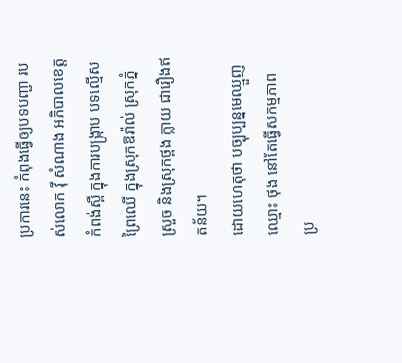ប្រការនេះ កំពុងធ្វើឲ្យបទបញ្ជា របស់លោក វ៉ី សំណាង អភិបាលខេត្តកំពង់ស្ពឺ ក្នុងការបង្ក្រាប បទល្មើសព្រៃឈើ ក្នុងស្រុកឱរ៉ាល់ ស្រុកភ្នំស្រួច និងស្រុកថ្ពង ក្លាយ ជារឿងឥតន័យ។
ដោយហេតុថា បច្បុប្បន្នមេឈ្មួញឈ្មោះ ថុង នៅតែធ្វើសកម្មភាព ប្រ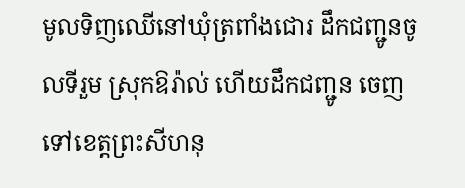មូលទិញឈើនៅឃុំត្រពាំងជោរ ដឹកជញ្ជូនចូលទីរួម ស្រុកឱរ៉ាល់ ហើយដឹកជញ្ជូន ចេញទៅខេត្តព្រះសីហនុ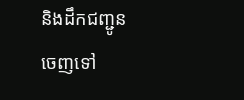និងដឹកជញ្ជូនចេញទៅ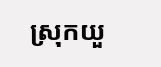ស្រុកយួ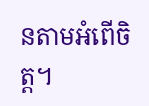នតាមអំពើចិត្ត។